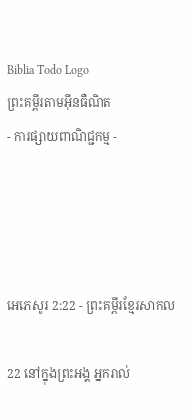Biblia Todo Logo
ព្រះគម្ពីរតាមអ៊ីនធឺណិត
- ការផ្សាយពាណិជ្ជកម្ម -




អេភេសូរ 2:22 - ព្រះគម្ពីរខ្មែរសាកល

22 នៅក្នុងព្រះអង្គ អ្នករាល់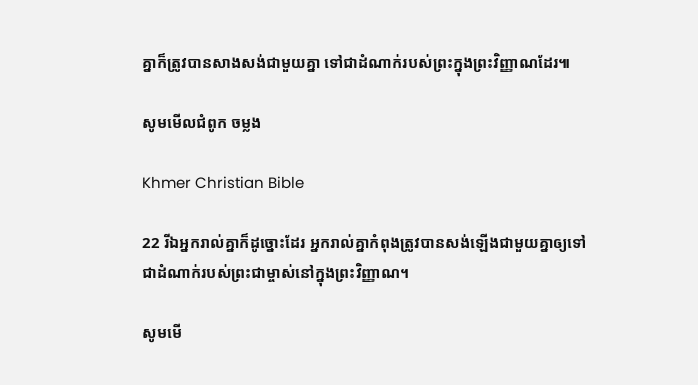គ្នាក៏ត្រូវបានសាងសង់ជាមួយគ្នា ទៅជាដំណាក់របស់ព្រះក្នុងព្រះវិញ្ញាណដែរ៕

សូមមើលជំពូក ចម្លង

Khmer Christian Bible

22 រីឯអ្នករាល់គ្នាក៏ដូច្នោះដែរ អ្នករាល់គ្នាកំពុងត្រូវបានសង់ឡើងជាមួយគ្នាឲ្យទៅជាដំណាក់របស់ព្រះជាម្ចាស់នៅក្នុងព្រះវិញ្ញាណ។

សូមមើ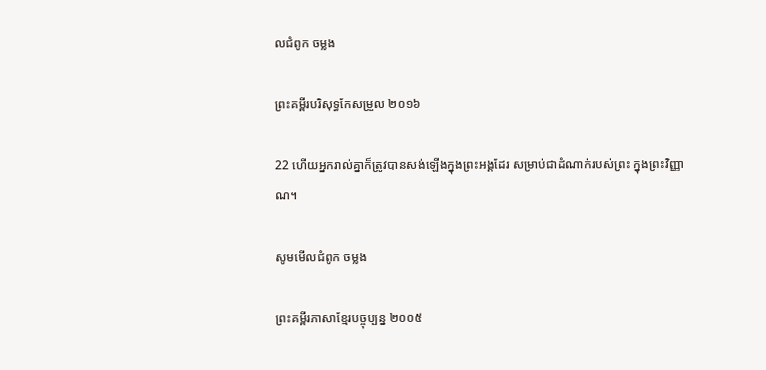លជំពូក ចម្លង

ព្រះគម្ពីរបរិសុទ្ធកែសម្រួល ២០១៦

22 ហើយអ្នករាល់គ្នាក៏ត្រូវបានសង់ឡើងក្នុងព្រះ‌អង្គដែរ សម្រាប់ជាដំណាក់របស់ព្រះ ក្នុងព្រះ‌វិញ្ញាណ។

សូមមើលជំពូក ចម្លង

ព្រះគម្ពីរភាសាខ្មែរបច្ចុប្បន្ន ២០០៥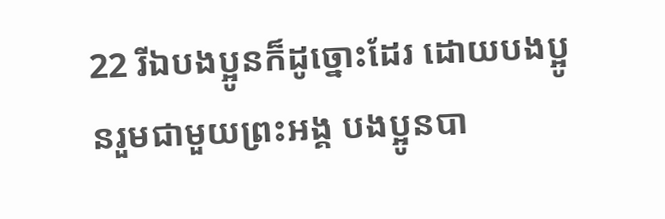22 រីឯបងប្អូនក៏ដូច្នោះដែរ ដោយបងប្អូនរួមជាមួយព្រះអង្គ បងប្អូនបា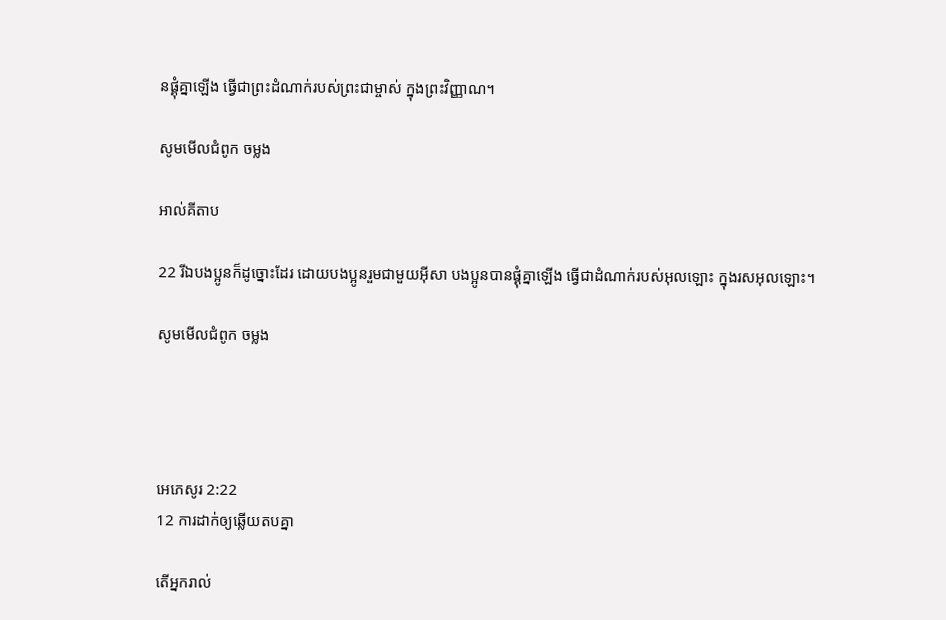នផ្គុំគ្នាឡើង ធ្វើជាព្រះ‌ដំណាក់របស់ព្រះ‌ជាម្ចាស់ ក្នុងព្រះ‌វិញ្ញាណ។

សូមមើលជំពូក ចម្លង

អាល់គីតាប

22 រីឯបងប្អូនក៏ដូច្នោះដែរ ដោយបងប្អូនរួមជាមួយអ៊ីសា បងប្អូនបានផ្គុំគ្នាឡើង ធ្វើជាដំណាក់របស់អុលឡោះ ក្នុងរស‌អុលឡោះ។

សូមមើលជំពូក ចម្លង




អេភេសូរ 2:22
12 ការដាក់ឲ្យឆ្លើយតបគ្នា

តើអ្នករាល់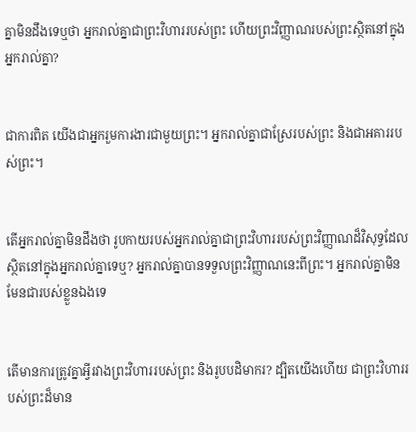គ្នាមិនដឹងទេឬថា អ្នករាល់គ្នាជាព្រះវិហាររបស់ព្រះ ហើយព្រះវិញ្ញាណរបស់ព្រះស្ថិតនៅក្នុងអ្នករាល់គ្នា?


ជាការពិត យើងជាអ្នករួមការងារជាមួយព្រះ។ អ្នករាល់គ្នាជាស្រែរបស់ព្រះ និងជាអគាររបស់ព្រះ។


តើអ្នករាល់គ្នាមិនដឹងថា រូបកាយរបស់អ្នករាល់គ្នាជាព្រះវិហាររបស់ព្រះវិញ្ញាណដ៏វិសុទ្ធដែលស្ថិតនៅក្នុងអ្នករាល់គ្នាទេឬ? អ្នករាល់គ្នាបានទទួលព្រះវិញ្ញាណនេះពីព្រះ។ អ្នករាល់គ្នាមិនមែនជារបស់ខ្លួនឯងទេ


តើមានការត្រូវគ្នាអ្វីរវាងព្រះវិហាររបស់ព្រះ និងរូបបដិមាករ? ដ្បិតយើងហើយ ជាព្រះវិហាររបស់ព្រះដ៏មាន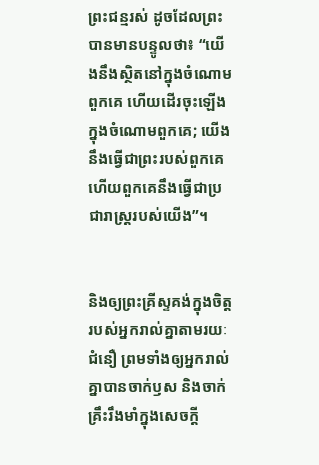ព្រះជន្មរស់ ដូចដែលព្រះបានមានបន្ទូលថា៖ “យើងនឹងស្ថិតនៅក្នុងចំណោមពួកគេ ហើយដើរចុះឡើងក្នុងចំណោមពួកគេ; យើងនឹងធ្វើជាព្រះរបស់ពួកគេ ហើយពួកគេនឹងធ្វើជាប្រជារាស្ត្ររបស់យើង”។


និងឲ្យព្រះគ្រីស្ទគង់ក្នុងចិត្តរបស់អ្នករាល់គ្នាតាមរយៈជំនឿ ព្រមទាំងឲ្យអ្នករាល់គ្នាបានចាក់ឫស និងចាក់គ្រឹះរឹងមាំក្នុងសេចក្ដី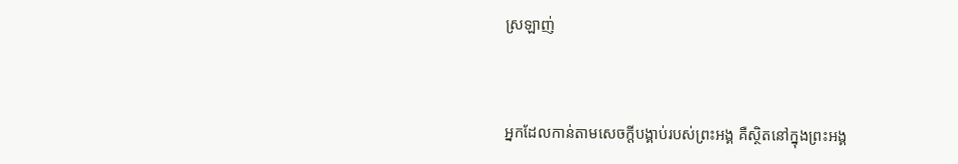ស្រឡាញ់


អ្នកដែលកាន់តាមសេចក្ដីបង្គាប់របស់ព្រះអង្គ គឺស្ថិតនៅក្នុងព្រះអង្គ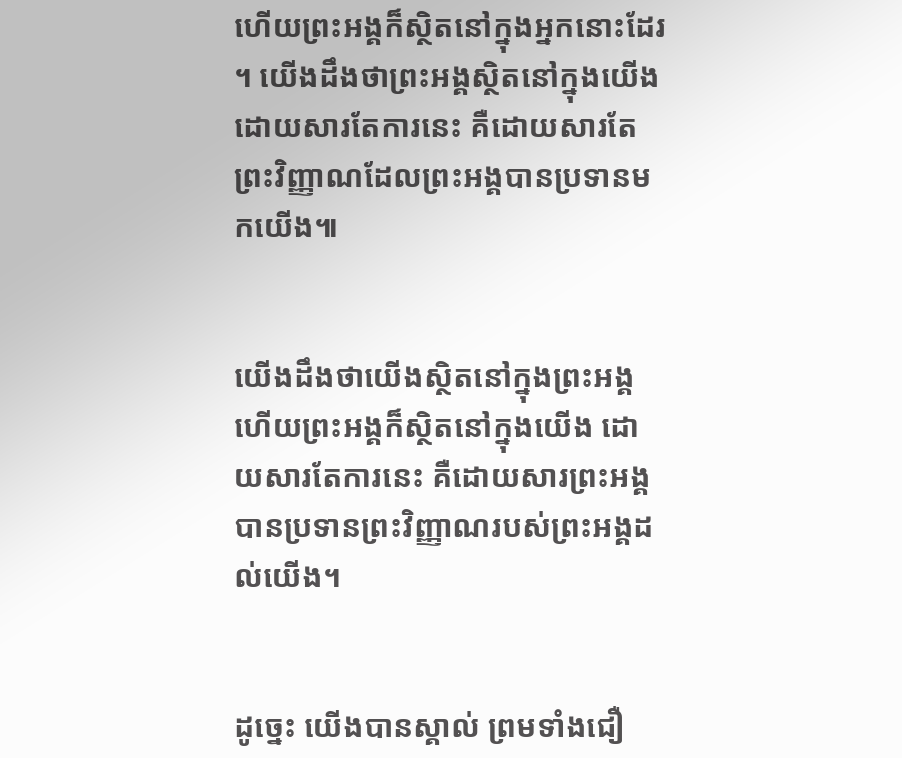ហើយព្រះអង្គក៏ស្ថិតនៅក្នុងអ្នកនោះដែរ។ យើងដឹងថាព្រះអង្គស្ថិតនៅក្នុងយើងដោយសារតែការនេះ គឺដោយសារតែព្រះវិញ្ញាណដែលព្រះអង្គបានប្រទានមកយើង៕


យើងដឹងថាយើងស្ថិតនៅក្នុងព្រះអង្គ ហើយព្រះអង្គក៏ស្ថិតនៅក្នុងយើង ដោយសារតែការនេះ គឺដោយសារព្រះអង្គបានប្រទានព្រះវិញ្ញាណរបស់ព្រះអង្គដល់យើង។


ដូច្នេះ យើងបានស្គាល់ ព្រមទាំងជឿ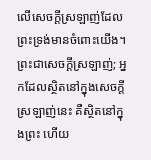លើសេចក្ដីស្រឡាញ់ដែលព្រះទ្រង់មានចំពោះយើង។ ព្រះជាសេចក្ដីស្រឡាញ់; អ្នកដែលស្ថិតនៅក្នុងសេចក្ដីស្រឡាញ់នេះ គឺស្ថិតនៅក្នុងព្រះ ហើយ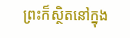ព្រះក៏ស្ថិតនៅក្នុង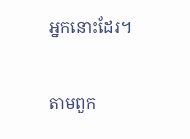អ្នកនោះដែរ។


តាមពួក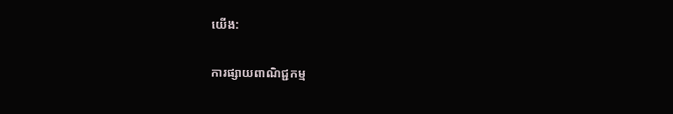យើង:

ការផ្សាយពាណិជ្ជកម្ម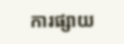ការផ្សាយ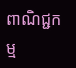ពាណិជ្ជកម្ម